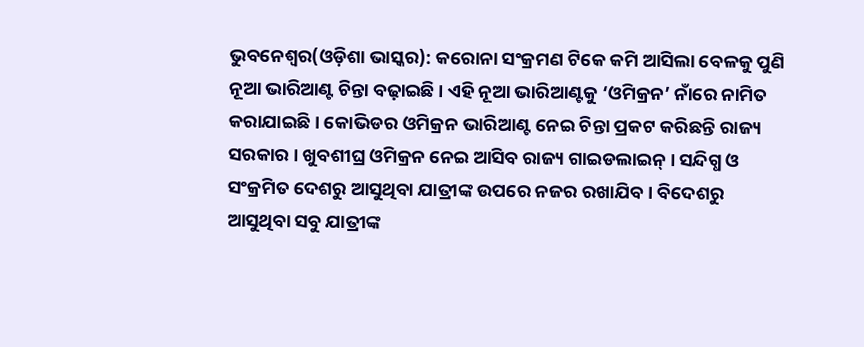ଭୁବନେଶ୍ୱର(ଓଡ଼ିଶା ଭାସ୍କର): କରୋନା ସଂକ୍ରମଣ ଟିକେ କମି ଆସିଲା ବେଳକୁ ପୁଣି ନୂଆ ଭାରିଆଣ୍ଟ ଚିନ୍ତା ବଢ଼ାଇଛି । ଏହି ନୂଆ ଭାରିଆଣ୍ଟକୁ ‘ଓମିକ୍ରନ’ ନାଁରେ ନାମିତ କରାଯାଇଛି । କୋଭିଡର ଓମିକ୍ରନ ଭାରିଆଣ୍ଟ ନେଇ ଚିନ୍ତା ପ୍ରକଟ କରିଛନ୍ତି ରାଜ୍ୟ ସରକାର । ଖୁବଶୀଘ୍ର ଓମିକ୍ରନ ନେଇ ଆସିବ ରାଜ୍ୟ ଗାଇଡଲାଇନ୍ । ସନ୍ଦିଗ୍ଧ ଓ ସଂକ୍ରମିତ ଦେଶରୁ ଆସୁଥିବା ଯାତ୍ରୀଙ୍କ ଉପରେ ନଜର ରଖାଯିବ । ବିଦେଶରୁ ଆସୁଥିବା ସବୁ ଯାତ୍ରୀଙ୍କ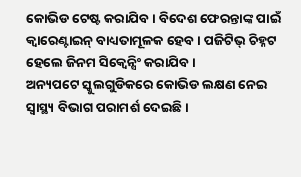କୋଭିଡ ଟେଷ୍ଟ କରାଯିବ । ବିଦେଶ ଫେରନ୍ତାଙ୍କ ପାଇଁ କ୍ୱାରେଣ୍ଟାଇନ୍ ବାଧ୍ୟତାମୂଳକ ହେବ । ପଜିଟିଭ୍ ଚିହ୍ନଟ ହେଲେ ଜିନମ ସିକ୍ୱେନ୍ସିଂ କରାଯିବ ।
ଅନ୍ୟପଟେ ସ୍କୁଲଗୁଡିକରେ କୋଭିଡ ଲକ୍ଷଣ ନେଇ ସ୍ୱାସ୍ଥ୍ୟ ବିଭାଗ ପରାମର୍ଶ ଦେଇଛି ।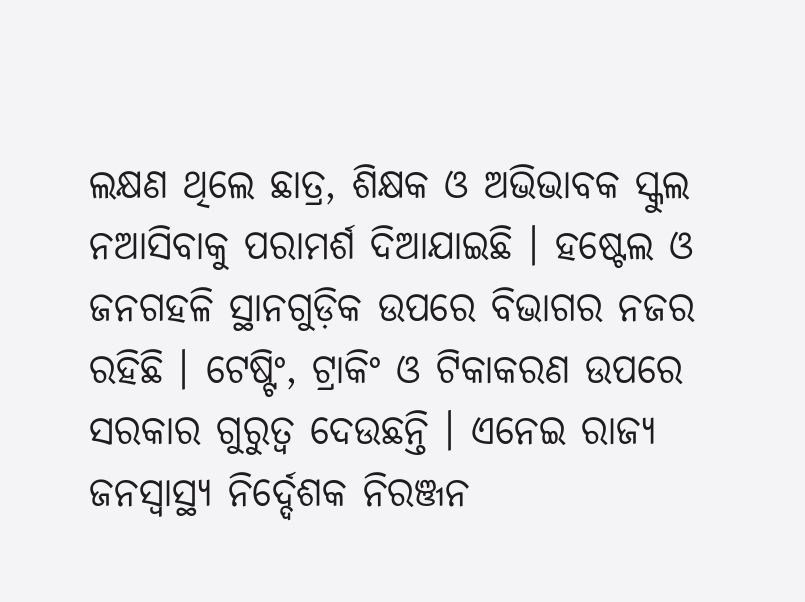ଲକ୍ଷଣ ଥିଲେ ଛାତ୍ର, ଶିକ୍ଷକ ଓ ଅଭିଭାବକ ସ୍କୁଲ ନଆସିବାକୁ ପରାମର୍ଶ ଦିଆଯାଇଛି । ହଷ୍ଟେଲ ଓ ଜନଗହଳି ସ୍ଥାନଗୁଡ଼ିକ ଉପରେ ବିଭାଗର ନଜର ରହିଛି । ଟେଷ୍ଟିଂ, ଟ୍ରାକିଂ ଓ ଟିକାକରଣ ଉପରେ ସରକାର ଗୁରୁତ୍ୱ ଦେଉଛନ୍ତି । ଏନେଇ ରାଜ୍ୟ ଜନସ୍ୱାସ୍ଥ୍ୟ ନିର୍ଦ୍ଦେଶକ ନିରଞ୍ଜନ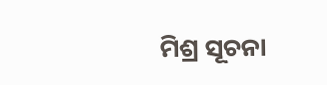ମିଶ୍ର ସୂଚନା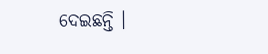ଦେଇଛନ୍ତି ।